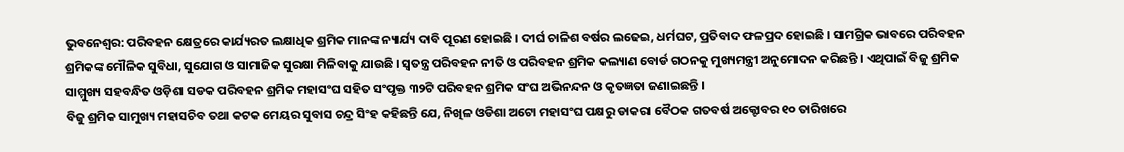ଭୁବନେଶ୍ବର: ପରିବହନ କ୍ଷେତ୍ରରେ କାର୍ଯ୍ୟରତ ଲକ୍ଷାଧିକ ଶ୍ରମିକ ମାନଙ୍କ ନ୍ୟାର୍ଯ୍ୟ ଦାବି ପୂରଣ ହୋଇଛି । ଦୀର୍ଘ ଚାଳିଶ ବର୍ଷର ଲଢେଇ, ଧର୍ମଘଟ, ପ୍ରତିବାଦ ଫଳପ୍ରଦ ହୋଇଛି । ସାମଗ୍ରିକ ଭାବରେ ପରିବହନ ଶ୍ରମିକଙ୍କ ମୌଳିକ ସୁବିଧା, ସୁଯୋଗ ଓ ସାମାଜିକ ସୁରକ୍ଷା ମିଳିବାକୁ ଯାଉଛି । ସ୍ବତନ୍ତ୍ର ପରିବହନ ନୀତି ଓ ପରିବହନ ଶ୍ରମିକ କଲ୍ୟାଣ ବୋର୍ଡ ଗଠନକୁ ମୁଖ୍ୟମନ୍ତ୍ରୀ ଅନୁମୋଦନ କରିଛନ୍ତି । ଏଥିପାଇଁ ବିଜୁ ଶ୍ରମିକ ସାମ୍ମୁଖ୍ୟ ସହବନ୍ଧିତ ଓଡ଼ିଶା ସଡକ ପରିବହନ ଶ୍ରମିକ ମହାସଂଘ ସହିତ ସଂପୃକ୍ତ ୩୨ଟି ପରିବହନ ଶ୍ରମିକ ସଂଘ ଅଭିନନ୍ଦନ ଓ କୃତଜ୍ଞତା ଜଣାଇଛନ୍ତି ।
ବିଜୁ ଶ୍ରମିକ ସାମୁଖ୍ୟ ମହାସଚିବ ତଥା କଟକ ମେୟର ସୁବାସ ଚନ୍ଦ୍ର ସିଂହ କହିଛନ୍ତି ଯେ, ନିଖିଳ ଓଡିଶା ଅଟୋ ମହାସଂଘ ପକ୍ଷରୁ ଡାକରା ବୈଠକ ଗତବର୍ଷ ଅକ୍ଟୋବର ୧୦ ତାରିଖରେ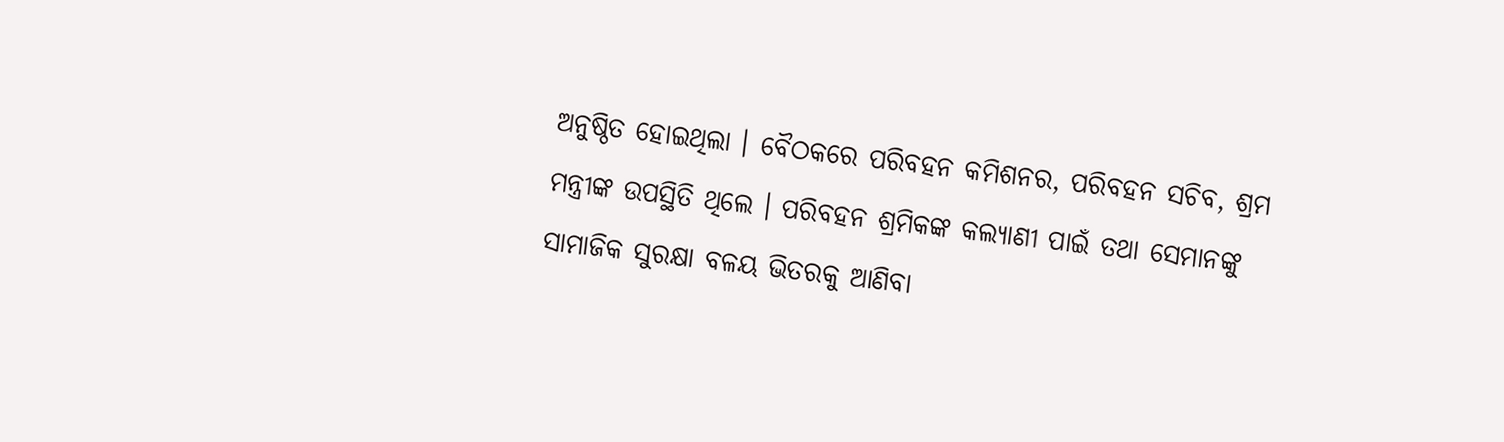ଅନୁଷ୍ଠିତ ହୋଇଥିଲା । ବୈଠକରେ ପରିବହନ କମିଶନର, ପରିବହନ ସଚିବ, ଶ୍ରମ ମନ୍ତ୍ରୀଙ୍କ ଉପସ୍ଥିତି ଥିଲେ । ପରିବହନ ଶ୍ରମିକଙ୍କ କଲ୍ୟାଣୀ ପାଇଁ ତଥା ସେମାନଙ୍କୁ ସାମାଜିକ ସୁରକ୍ଷା ବଳୟ ଭିତରକୁ ଆଣିବା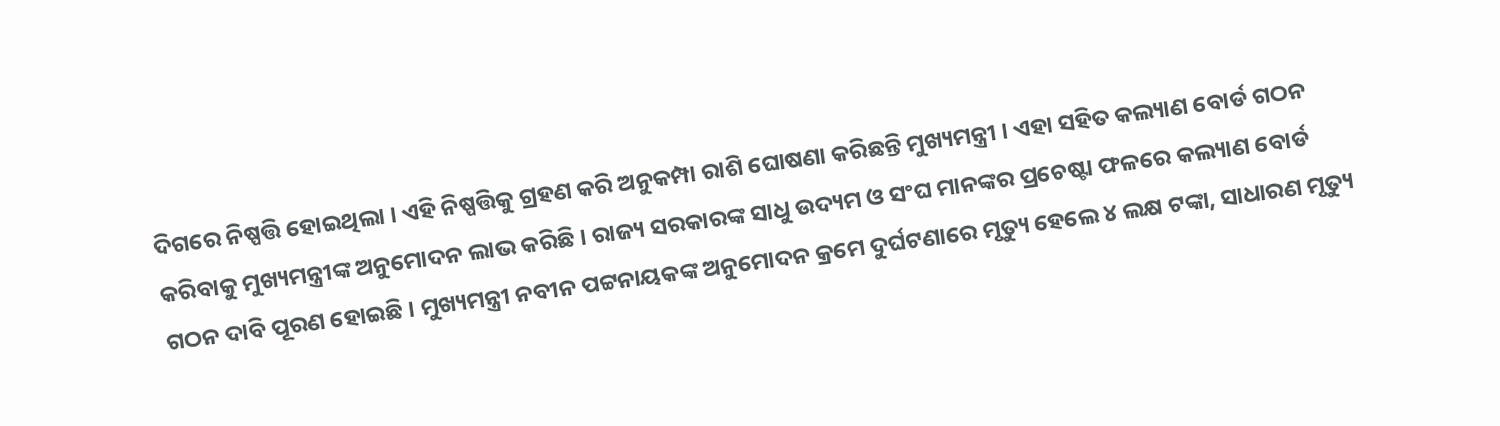ଦିଗରେ ନିଷ୍ପତ୍ତି ହୋଇଥିଲା । ଏହି ନିଷ୍ପତ୍ତିକୁ ଗ୍ରହଣ କରି ଅନୁକମ୍ପା ରାଶି ଘୋଷଣା କରିଛନ୍ତି ମୁଖ୍ୟମନ୍ତ୍ରୀ । ଏହା ସହିତ କଲ୍ୟାଣ ବୋର୍ଡ ଗଠନ କରିବାକୁ ମୁଖ୍ୟମନ୍ତ୍ରୀଙ୍କ ଅନୁମୋଦନ ଲାଭ କରିଛି । ରାଜ୍ୟ ସରକାରଙ୍କ ସାଧୁ ଉଦ୍ୟମ ଓ ସଂଘ ମାନଙ୍କର ପ୍ରଚେଷ୍ଟା ଫଳରେ କଲ୍ୟାଣ ବୋର୍ଡ ଗଠନ ଦାବି ପୂରଣ ହୋଇଛି । ମୁଖ୍ୟମନ୍ତ୍ରୀ ନବୀନ ପଟ୍ଟନାୟକଙ୍କ ଅନୁମୋଦନ କ୍ରମେ ଦୁର୍ଘଟଣାରେ ମୃତ୍ୟୁ ହେଲେ ୪ ଲକ୍ଷ ଟଙ୍କା, ସାଧାରଣ ମୃତ୍ୟୁ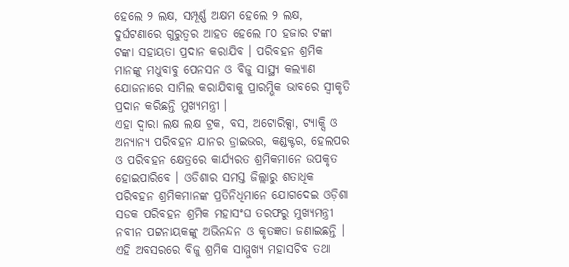ହେଲେ ୨ ଲକ୍ଷ, ସମ୍ପୂର୍ଣ୍ଣ ଅକ୍ଷମ ହେଲେ ୨ ଲକ୍ଷ, ଦୁର୍ଘଟଣାରେ ଗୁରୁତ୍ବର ଆହତ ହେଲେ ୮୦ ହଜାର ଟଙ୍କା ଟଙ୍କା ସହାୟତା ପ୍ରଦାନ କରାଯିବ । ପରିବହନ ଶ୍ରମିକ ମାନଙ୍କୁ ମଧୁବାବୁ ପେନସନ ଓ ବିଜୁ ସାସ୍ଥ୍ୟ କଲ୍ୟାଣ ଯୋଜନାରେ ସାମିଲ କରାଯିବାକୁ ପ୍ରାରମ୍ଭିକ ଭାବରେ ସ୍ଵୀକୃତି ପ୍ରଦାନ କରିଛନ୍ତି ମୁଖ୍ୟମନ୍ତ୍ରୀ ।
ଏହା ଦ୍ବାରା ଲକ୍ଷ ଲକ୍ଷ ଟ୍ରକ, ବସ, ଅଟୋରିକ୍ସା, ଟ୍ୟାକ୍ସି ଓ ଅନ୍ୟାନ୍ୟ ପରିବହନ ଯାନର ଡ୍ରାଇଭର, କଣ୍ଡକ୍ଟର, ହେଲପର ଓ ପରିବହନ କ୍ଷେତ୍ରରେ କାର୍ଯ୍ୟରତ ଶ୍ରମିକମାନେ ଉପକୃତ ହୋଇପାରିବେ । ଓଡିଶାର ସମସ୍ତ ଜିଲ୍ଲାରୁ ଶତାଧିକ ପରିବହନ ଶ୍ରମିକମାନଙ୍କ ପ୍ରତିନିଧିମାନେ ଯୋଗଦେଇ ଓଡ଼ିଶା ସଡକ ପରିବହନ ଶ୍ରମିକ ମହାସଂଘ ତରଫରୁ ମୁଖ୍ୟମନ୍ତ୍ରୀ ନବୀନ ପଟ୍ଟନାୟକଙ୍କୁ ଅଭିନନ୍ଦନ ଓ କୃତଜ୍ଞତା ଜଣାଇଛନ୍ତି ।
ଏହି ଅବସରରେ ବିଜୁ ଶ୍ରମିକ ସାମ୍ମୁଖ୍ୟ ମହାସଚିବ ତଥା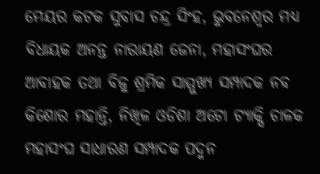ମେୟର କଟକ ସୁବାସ ଚନ୍ଦ୍ର ସିଂହ, ଭୁବନେଶ୍ବର ମଧ୍ୟ ବିଧାୟକ ଅନନ୍ତ ନାରାୟଣ ଜେନା, ମହାସଂଘର ଆବାହକ ତଥା ବିଜୁ ଶ୍ରମିକ ସାମ୍ମୁଖ୍ୟ ସମ୍ପାଦକ ନବ କିଶୋର ମହାନ୍ତି, ନିଖିଳ ଓଡିଶା ଅଟୋ ଟ୍ୟାକ୍ସି ଚାଳକ ମହାସଂଘ ସାଧାରଣ ସମ୍ପାଦକ ପଦ୍ମନ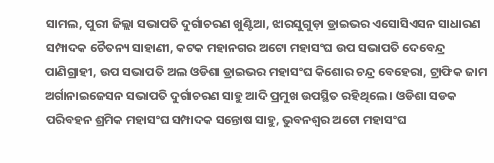ସାମଲ, ପୁରୀ ଜିଲ୍ଲା ସଭାପତି ଦୁର୍ଗାଚରଣ ଖୁଣ୍ଟିଆ, ଝାରସୁଗୁଡ଼ା ଡ୍ରାଇଭର ଏସୋସିଏସନ ସାଧାରଣ ସମ୍ପାଦକ ଚୈତନ୍ୟ ସାହାଣୀ, କଟକ ମହାନଗର ଅଟୋ ମହାସଂଘ ଉପ ସଭାପତି ଦେବେନ୍ଦ୍ର ପାଣିଗ୍ରାହୀ, ଉପ ସଭାପତି ଅଲ ଓଡିଶା ଡ୍ରାଇଭର ମହାସଂଘ କିଶୋର ଚନ୍ଦ୍ର ବେହେରା, ଟ୍ରାଫିକ ଜାମ ଅର୍ଗାନାଇଜେସନ ସଭାପତି ଦୁର୍ଗାଚରଣ ସାହୁ ଆଦି ପ୍ରମୁଖ ଉପସ୍ଥିତ ରହିଥିଲେ । ଓଡିଶା ସଡକ ପରିବହନ ଶ୍ରମିକ ମହାସଂଘ ସମ୍ପାଦକ ସନ୍ତୋଷ ସାହୁ, ଭୁବନଶ୍ବର ଅଟୋ ମହାସଂଘ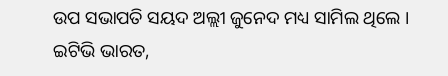ଉପ ସଭାପତି ସୟଦ ଅଲ୍ଲୀ ଜୁନେଦ ମଧ୍ୟ ସାମିଲ ଥିଲେ ।
ଇଟିଭି ଭାରତ,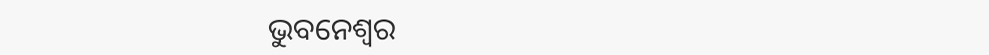ଭୁବନେଶ୍ବର